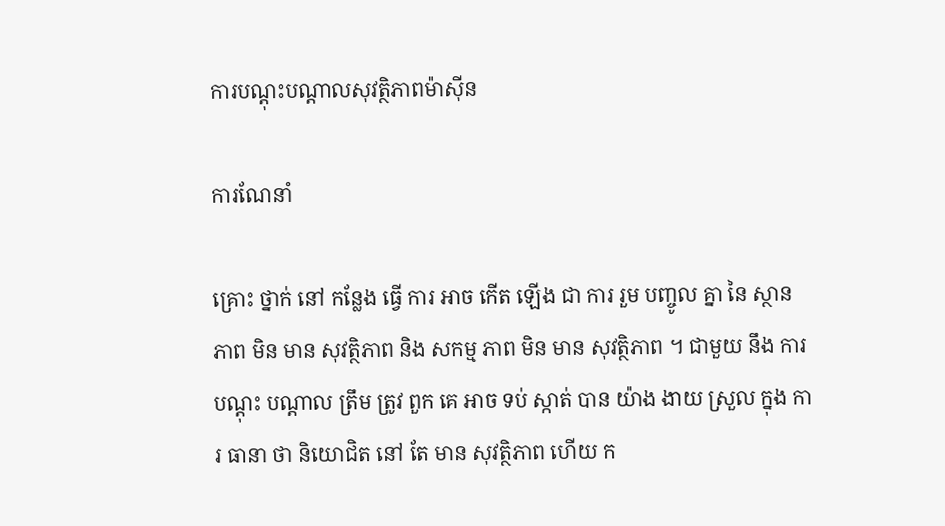ការបណ្តុះបណ្តាលសុវត្ថិភាពម៉ាស៊ីន

ការណែនាំ

គ្រោះ ថ្នាក់ នៅ កន្លែង ធ្វើ ការ អាច កើត ឡើង ជា ការ រួម បញ្ចូល គ្នា នៃ ស្ថាន ភាព មិន មាន សុវត្ថិភាព និង សកម្ម ភាព មិន មាន សុវត្ថិភាព ។ ជាមួយ នឹង ការ បណ្តុះ បណ្តាល ត្រឹម ត្រូវ ពួក គេ អាច ទប់ ស្កាត់ បាន យ៉ាង ងាយ ស្រួល ក្នុង ការ ធានា ថា និយោជិត នៅ តែ មាន សុវត្ថិភាព ហើយ ក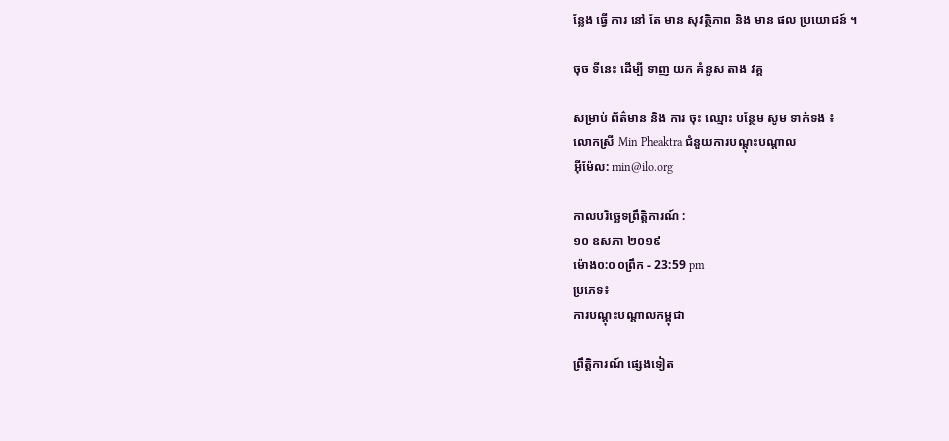ន្លែង ធ្វើ ការ នៅ តែ មាន សុវត្ថិភាព និង មាន ផល ប្រយោជន៍ ។

ចុច ទីនេះ ដើម្បី ទាញ យក គំនូស តាង វគ្គ

សម្រាប់ ព័ត៌មាន និង ការ ចុះ ឈ្មោះ បន្ថែម សូម ទាក់ទង ៖
លោកស្រី Min Pheaktra ជំនួយការបណ្តុះបណ្តាល
អ៊ីម៉ែល: min@ilo.org

កាលបរិច្ឆេទព្រឹត្តិការណ៍ :
១០ ឧសភា ២០១៩
ម៉ោង០:០០ព្រឹក - 23:59 pm
ប្រភេទ៖
ការបណ្តុះបណ្តាលកម្ពុជា

ព្រឹត្តិការណ៍ ផ្សេងទៀត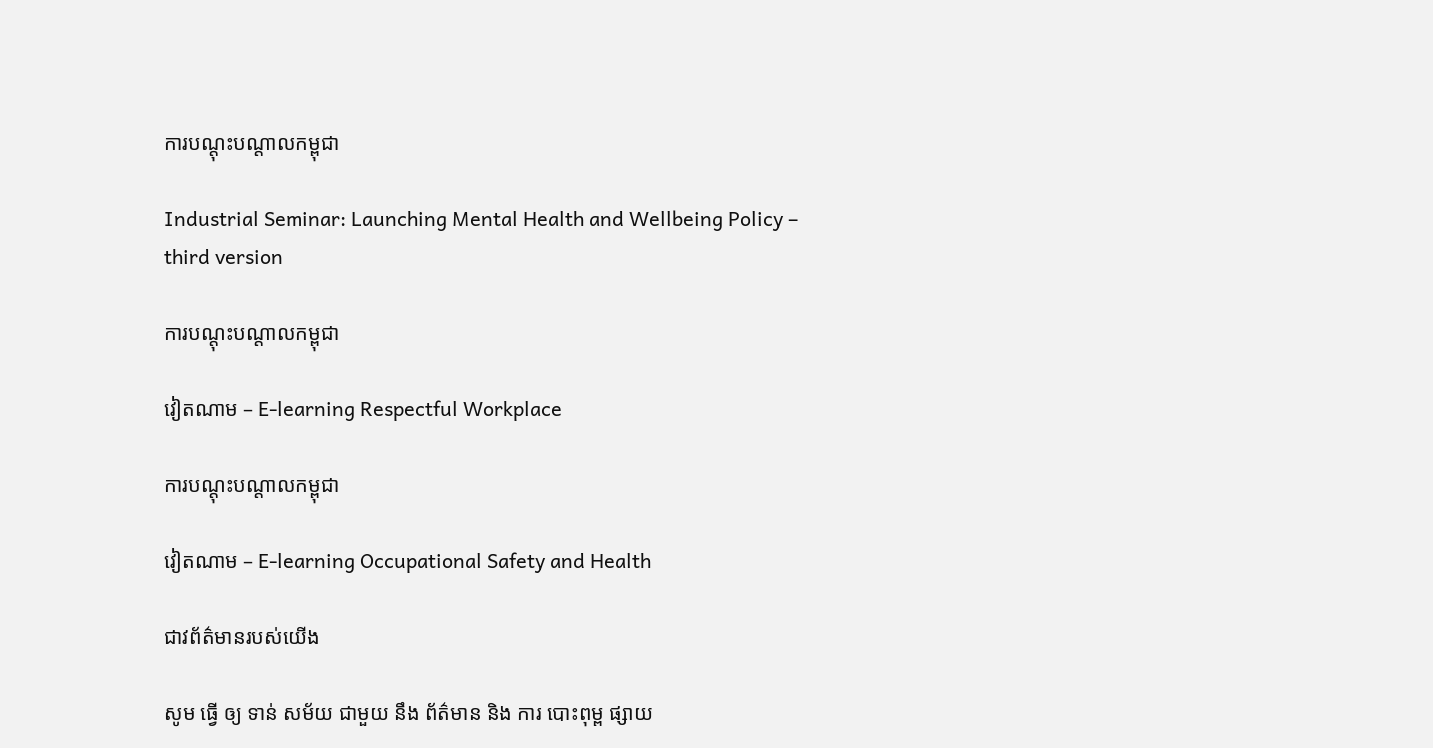ការបណ្តុះបណ្តាលកម្ពុជា

Industrial Seminar: Launching Mental Health and Wellbeing Policy – third version

ការបណ្តុះបណ្តាលកម្ពុជា

វៀតណាម – E-learning Respectful Workplace

ការបណ្តុះបណ្តាលកម្ពុជា

វៀតណាម – E-learning Occupational Safety and Health

ជាវព័ត៌មានរបស់យើង

សូម ធ្វើ ឲ្យ ទាន់ សម័យ ជាមួយ នឹង ព័ត៌មាន និង ការ បោះពុម្ព ផ្សាយ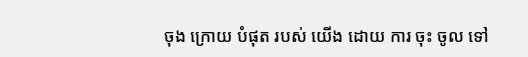ចុង ក្រោយ បំផុត របស់ យើង ដោយ ការ ចុះ ចូល ទៅ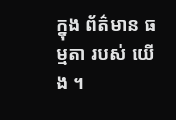ក្នុង ព័ត៌មាន ធម្មតា របស់ យើង ។